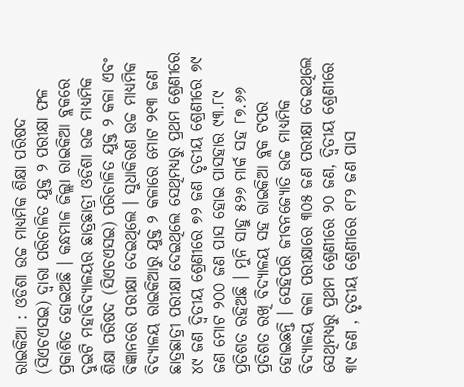ରାଇକିଆ : ଓଡିଶା ଉଚ୍ଚ ମାଧ୍ୟମିକ ଶିକ୍ଷା ପରିଷଦ (ସିଏଚଏସଇ) ଦ୍ଵାରା ପରିଚାଳିତ ଯୁକ୍ତ ୨ ପରୀକ୍ଷା ଫଳ ପ୍ରକାଶିତ ହୋଇଅଛି । କନ୍ଧମାଳ ଜିଲ୍ଲା ରାଇକିଆ ବ୍ଲକରେ ଦୁଇଟି ମହାବିଦ୍ୟାଳୟର ଛାତ୍ରଛାତ୍ରୀ ଓଡିଶା ଉଚ୍ଚ ମାଧ୍ୟମିକ ଶିକ୍ଷା ପରିଷଦ (ସିଏଚଏସଇ) ପରିଚାଳିତ ଯୁକ୍ତ ୨ କଳା ଏବଂ ବିଜ୍ଞାନରେ ପରୀକ୍ଷା ଦେଇଥିଲେ । ସୁଧାକିରଣ ଉଚ୍ଚ ମାଧ୍ୟମିକ ବିଦ୍ୟାଳୟ ରାଇକିଆରୁ ଯୁକ୍ତ ୨ କଳାରେ ମୋଟ ୨୧୩ ଜଣ ଛାତ୍ରଛାତ୍ରୀ ପରୀକ୍ଷା ଦେଇଥିଲେ ସେଥିମଧ୍ୟରୁ ପ୍ରଥମ ଶ୍ରେଣୀରେ ୪୯ ଜଣ ଦ୍ଵିତୀୟ ଶ୍ରେଣୀରେ ୭୨ ଜଣ ତୃତୀୟ ଶ୍ରେଣୀରେ ୭୯ ଜଣ ମୋଟ ୨୦୦ ଜଣ ପାସ ହୋଇ ପାସହାର ୯୩.୮୯ ପ୍ରତିଶତ ରହିଅଛି । ମୁନି ସାହୁ ୫୨୬ ମାର୍କ ସହ ୮୭.୬୬ ପ୍ରତିଶତ ରଖି ବିଦ୍ୟାଳୟ ସହ ରାଇକିଆ ବ୍ଲକ ଟପର ହୋଇଛନ୍ତି । ସେହିପରି ଜୀବନଜ୍ୟୋତି ଉଚ୍ଚ ମାଧ୍ୟମିକ ବିଦ୍ୟାଳୟ କଳା ପରୀକ୍ଷାରେ ୩୦୫ ଜଣ ପରୀକ୍ଷା ଦେଇଥିଲେ ସେଥିମଧ୍ୟରୁ ପ୍ରଥମ ଶ୍ରେଣୀରେ ୨୦ ଜଣ, ଦ୍ଵିତୀୟ ଶ୍ରେଣୀରେ ୩୯ ଜଣ , ତୃତୀୟ ଶ୍ରେଣୀରେ ୧୮୨ ଜଣ ପାସ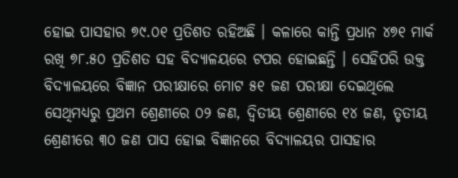ହୋଇ ପାସହାର ୭୯.୦୧ ପ୍ରତିଶତ ରହିଅଛି । କଳାରେ କାନ୍ତି ପ୍ରଧାନ ୪୭୧ ମାର୍କ ରଖି ୭୮.୫୦ ପ୍ରତିଶତ ସହ ବିଦ୍ୟାଳୟରେ ଟପର ହୋଇଛନ୍ତି । ସେହିପରି ଉକ୍ତ ବିଦ୍ୟାଳୟରେ ବିଜ୍ଞାନ ପରୀକ୍ଷାରେ ମୋଟ ୫୧ ଜଣ ପରୀକ୍ଷା ଦେଇଥିଲେ ସେଥିମଧ୍ୟରୁ ପ୍ରଥମ ଶ୍ରେଣୀରେ ୦୨ ଜଣ, ଦ୍ଵିତୀୟ ଶ୍ରେଣୀରେ ୧୪ ଜଣ, ତୃତୀୟ ଶ୍ରେଣୀରେ ୩୦ ଜଣ ପାସ ହୋଇ ବିଜ୍ଞାନରେ ବିଦ୍ୟାଳୟର ପାସହାର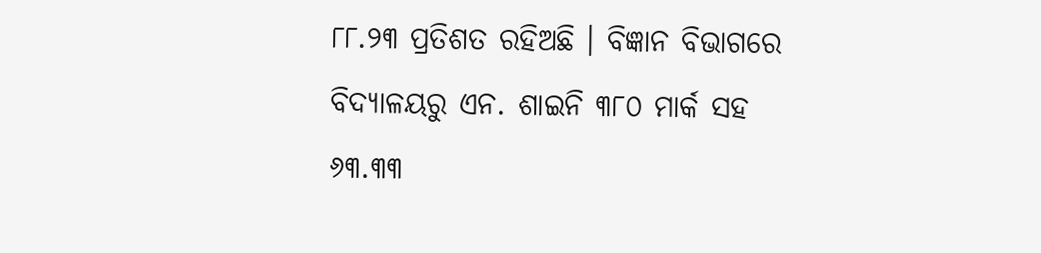୮୮.୨୩ ପ୍ରତିଶତ ରହିଅଛି । ବିଜ୍ଞାନ ବିଭାଗରେ ବିଦ୍ୟାଳୟରୁ ଏନ. ଶାଇନି ୩୮୦ ମାର୍କ ସହ ୬୩.୩୩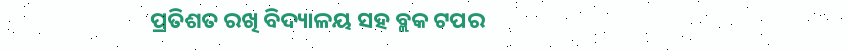ପ୍ରତିଶତ ରଖି ବିଦ୍ୟାଳୟ ସହ ବ୍ଲକ ଟପର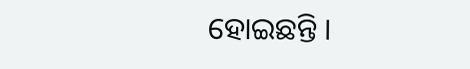ହୋଇଛନ୍ତି ।